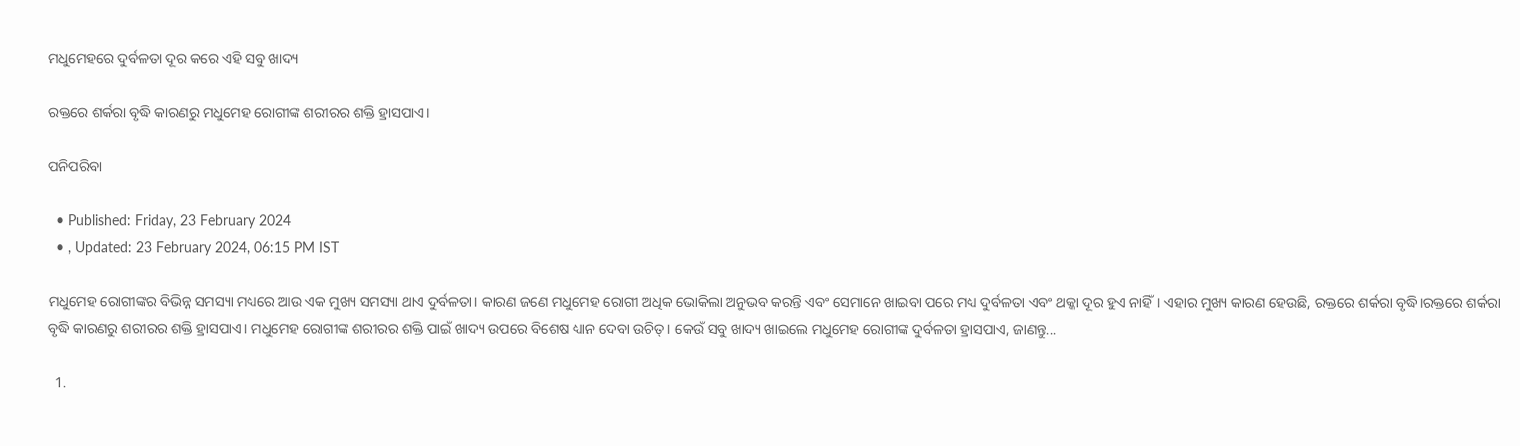ମଧୁମେହରେ ଦୁର୍ବଳତା ଦୂର କରେ ଏହି ସବୁ ଖାଦ୍ୟ

ରକ୍ତରେ ଶର୍କରା ବୃଦ୍ଧି କାରଣରୁ ମଧୁମେହ ରୋଗୀଙ୍କ ଶରୀରର ଶକ୍ତି ହ୍ରାସପାଏ।

ପନିପରିବା

  • Published: Friday, 23 February 2024
  • , Updated: 23 February 2024, 06:15 PM IST

ମଧୁମେହ ରୋଗୀଙ୍କର ବିଭିନ୍ନ ସମସ୍ୟା ମଧ୍ୟରେ ଆଉ ଏକ ମୁଖ୍ୟ ସମସ୍ୟା ଥାଏ ଦୁର୍ବଳତା। କାରଣ ଜଣେ ମଧୁମେହ ରୋଗୀ ଅଧିକ ଭୋକିଲା ଅନୁଭବ କରନ୍ତି ଏବଂ ସେମାନେ ଖାଇବା ପରେ ମଧ୍ୟ ଦୁର୍ବଳତା ଏବଂ ଥକ୍କା ଦୂର ହୁଏ ନାହିଁ। ଏହାର ମୁଖ୍ୟ କାରଣ ହେଉଛି, ରକ୍ତରେ ଶର୍କରା ବୃଦ୍ଧି।ରକ୍ତରେ ଶର୍କରା ବୃଦ୍ଧି କାରଣରୁ ଶରୀରର ଶକ୍ତି ହ୍ରାସପାଏ। ମଧୁମେହ ରୋଗୀଙ୍କ ଶରୀରର ଶକ୍ତି ପାଇଁ ଖାଦ୍ୟ ଉପରେ ବିଶେଷ ଧ୍ୟାନ ଦେବା ଉଚିତ୍। କେଉଁ ସବୁ ଖାଦ୍ୟ ଖାଇଲେ ମଧୁମେହ ରୋଗୀଙ୍କ ଦୁର୍ବଳତା ହ୍ରାସପାଏ, ଜାଣନ୍ତୁ...

  1.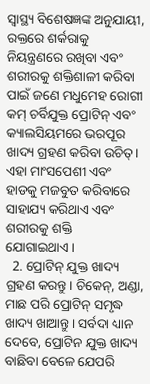ସ୍ୱାସ୍ଥ୍ୟ ବିଶେଷଜ୍ଞଙ୍କ ଅନୁଯାୟୀ, ରକ୍ତରେ ଶର୍କରାକୁ ନିୟନ୍ତ୍ରଣରେ ରଖିବା ଏବଂ ଶରୀରକୁ ଶକ୍ତିଶାଳୀ କରିବା ପାଇଁ ଜଣେ ମଧୁମେହ ରୋଗୀ କମ୍ ଚର୍ବିଯୁକ୍ତ ପ୍ରୋଟିନ୍ ଏବଂ କ୍ୟାଲସିୟମରେ ଭରପୂର ଖାଦ୍ୟ ଗ୍ରହଣ କରିବା ଉଚିତ୍। ଏହା ମାଂସପେଶୀ ଏବଂ ହାଡକୁ ମଜବୁତ କରିବାରେ ସାହାଯ୍ୟ କରିଥାଏ ଏବଂ ଶରୀରକୁ ଶକ୍ତି ଯୋଗାଇଥାଏ।
  2. ପ୍ରୋଟିନ୍ ଯୁକ୍ତ ଖାଦ୍ୟ ଗ୍ରହଣ କରନ୍ତୁ। ଚିକେନ୍, ଅଣ୍ଡା, ମାଛ ପରି ପ୍ରୋଟିନ୍ ସମୃଦ୍ଧ ଖାଦ୍ୟ ଖାଆନ୍ତୁ। ସର୍ବଦା ଧ୍ୟାନ ଦେବେ, ପ୍ରୋଟିନ ଯୁକ୍ତ ଖାଦ୍ୟ ବାଛିବା ବେଳେ ଯେପରି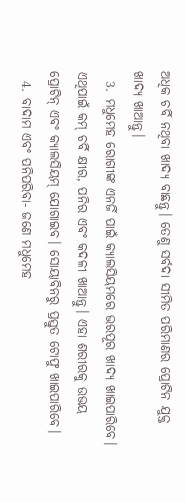ଅଧିକ ଚର୍ବି ନଥିବା ଖାଦ୍ୟ ବାଛନ୍ତୁ। ତେଣୁ ସର୍ବଦା ସୀମିତ ପରିମାଣର ପ୍ରୋଟିନ ଯୁକ୍ତ ଖାଦ୍ୟ ଖାଆନ୍ତୁ।
  3. ମଧୁମେହ ରୋଗୀଙ୍କ ଏନର୍ଜି ପାଇଁ କ୍ୟାଲସିୟମରେ ଭରପୂର ଖାଦ୍ୟ ଖାଇପାରିବେ। ଏଥିପାଇଁ କମ୍ ଚର୍ବି କ୍ଷୀର, ପନିର ଏବଂ କଦଳୀ ଖାଆନ୍ତୁ। ଏହା ଶରୀରକୁ ଉଭୟ ପ୍ରୋଟିନ୍ ଏବଂ କ୍ୟାଲସିୟମ୍ ଯୋଗାଇବ। ସୋୟାବିନରୁ ପ୍ରସ୍ତୁତ ଟୋଫୁ ଖାଇପାରିବେ।
  4. ବାଦାମ ଏବଂ ପନିପରିବା- ଜଣେ ମଧୁମେହ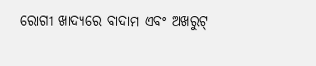ରୋଗୀ ଖାଦ୍ୟରେ ବାଦାମ ଏବଂ ଅଖରୁଟ୍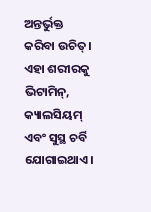ଅନ୍ତର୍ଭୁକ୍ତ କରିବା ଉଚିତ୍। ଏହା ଶରୀରକୁ ଭିଟାମିନ୍, କ୍ୟାଲସିୟମ୍ ଏବଂ ସୁସ୍ଥ ଚର୍ବି ଯୋଗାଇଥାଏ।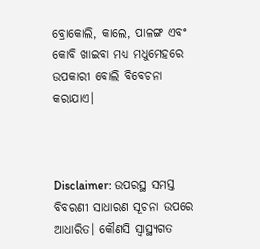ବ୍ରୋକୋଲି, କାଲେ, ପାଳଙ୍ଗ ଏବଂ କୋବି ଖାଇବା ମଧ୍ୟ ମଧୁମେହରେ ଉପକାରୀ ବୋଲି ବିବେଚନା କରାଯାଏ।



Disclaimer: ଉପରସ୍ଥ ସମସ୍ତ ବିବରଣୀ ସାଧାରଣ ସୂଚନା ଉପରେ ଆଧାରିତ। କୌଣସି ସ୍ୱାସ୍ଥ୍ୟଗତ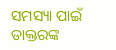ସମସ୍ୟା ପାଇଁ ଡାକ୍ତରଙ୍କ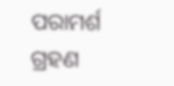ପରାମର୍ଶ ଗ୍ରହଣ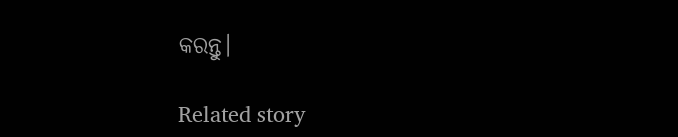କରନ୍ତୁ।

Related story